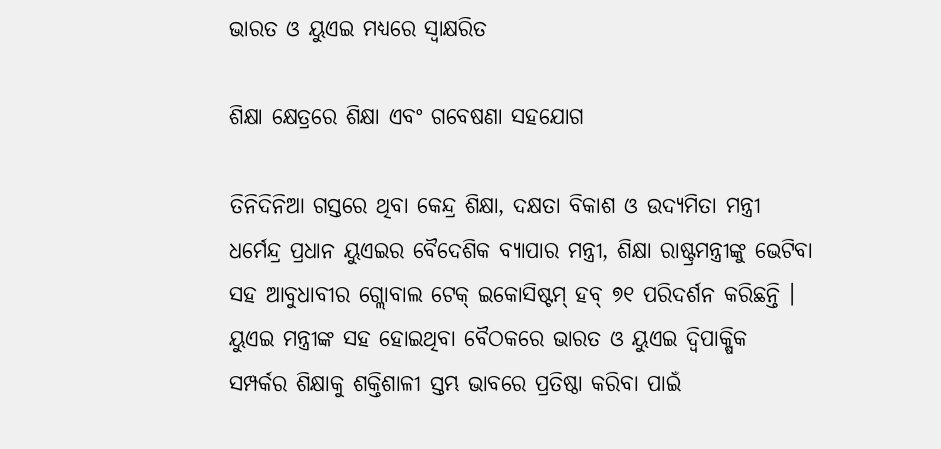ଭାରତ ଓ ୟୁଏଇ ମଧ୍ୟରେ ସ୍ୱାକ୍ଷରିତ

ଶିକ୍ଷା କ୍ଷେତ୍ରରେ ଶିକ୍ଷା ଏବଂ ଗବେଷଣା ସହଯୋଗ

ତିନିଦିନିଆ ଗସ୍ତରେ ଥିବା କେନ୍ଦ୍ର ଶିକ୍ଷା, ଦକ୍ଷତା ବିକାଶ ଓ ଉଦ୍ୟମିତା ମନ୍ତ୍ରୀ ଧର୍ମେନ୍ଦ୍ର ପ୍ରଧାନ ୟୁଏଇର ବୈଦେଶିକ ବ୍ୟାପାର ମନ୍ତ୍ରୀ, ଶିକ୍ଷା ରାଷ୍ଟ୍ରମନ୍ତ୍ରୀଙ୍କୁ ଭେଟିବା ସହ ଆବୁଧାବୀର ଗ୍ଲୋବାଲ ଟେକ୍ ଇକୋସିଷ୍ଟମ୍ ହବ୍ ୭୧ ପରିଦର୍ଶନ କରିଛନ୍ତି । ୟୁଏଇ ମନ୍ତ୍ରୀଙ୍କ ସହ ହୋଇଥିବା ବୈଠକରେ ଭାରତ ଓ ୟୁଏଇ ଦ୍ୱିପାକ୍ଷିକ ସମ୍ପର୍କର ଶିକ୍ଷାକୁ ଶକ୍ତିଶାଳୀ ସ୍ତମ୍ଭ ଭାବରେ ପ୍ରତିଷ୍ଠା କରିବା ପାଇଁ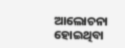ଆଲୋଚନା ହୋଇଥିବା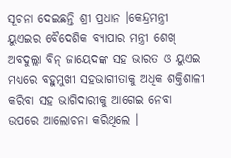ସୂଚନା ଦେଇଛନ୍ତି ଶ୍ରୀ ପ୍ରଧାନ ।କେନ୍ଦ୍ରମନ୍ତ୍ରୀ ୟୁଏଇର ବୈଦେଶିକ ବ୍ୟାପାର ମନ୍ତ୍ରୀ ଶେଖ୍ ଅବଦୁଲ୍ଲା ବିନ୍ ଜାୟେଦଙ୍କ ସହ ଭାରତ ଓ ୟୁଏଇ ମଧ୍ୟରେ ବହୁମୁଖୀ ସହଭାଗୀତାକୁ ଅଧିକ ଶକ୍ତିଶାଳୀ କରିବା ସହ ଭାଗିଦାରୀକୁ ଆଗେଇ ନେବା ଉପରେ ଆଲୋଚନା କରିଥିଲେ ।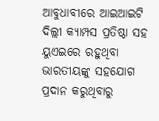ଆବୁଧାବୀରେ ଆଇଆଇଟି ଦିଲ୍ଲୀ କ୍ୟାମ୍ପସ ପ୍ରତିଷ୍ଠା ସହ ୟୁଏଇରେ ରହୁଥିବା ଭାରତୀୟଙ୍କୁ ସହଯୋଗ ପ୍ରଦାନ କରୁଥିବାରୁ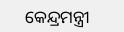କେନ୍ଦ୍ରମନ୍ତ୍ରୀ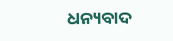ଧନ୍ୟବାଦ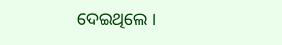ଦେଇଥିଲେ ।